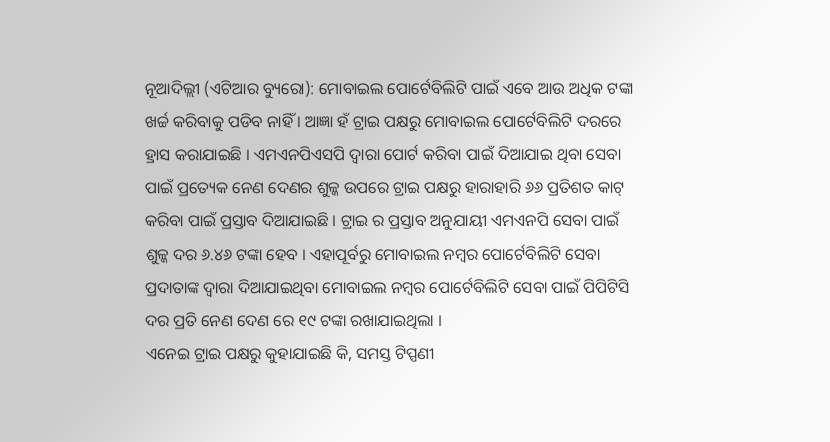ନୂଆଦିଲ୍ଲୀ (ଏଟିଆର ବ୍ୟୁରୋ): ମୋବାଇଲ ପୋର୍ଟେବିଲିଟି ପାଇଁ ଏବେ ଆଉ ଅଧିକ ଟଙ୍କା ଖର୍ଚ୍ଚ କରିବାକୁ ପଡିବ ନାହିଁ । ଆଜ୍ଞା ହଁ ଟ୍ରାଇ ପକ୍ଷରୁ ମୋବାଇଲ ପୋର୍ଟେବିଲିଟି ଦରରେ ହ୍ରାସ କରାଯାଇଛି । ଏମଏନପିଏସପି ଦ୍ୱାରା ପୋର୍ଟ କରିବା ପାଇଁ ଦିଆଯାଇ ଥିବା ସେବା ପାଇଁ ପ୍ରତ୍ୟେକ ନେଣ ଦେଣର ଶୁଳ୍କ ଉପରେ ଟ୍ରାଇ ପକ୍ଷରୁ ହାରାହାରି ୬୬ ପ୍ରତିଶତ କାଟ୍ କରିବା ପାଇଁ ପ୍ରସ୍ତାବ ଦିଆଯାଇଛି । ଟ୍ରାଇ ର ପ୍ରସ୍ତାବ ଅନୁଯାୟୀ ଏମଏନପି ସେବା ପାଇଁ ଶୁଳ୍କ ଦର ୬.୪୬ ଟଙ୍କା ହେବ । ଏହାପୂର୍ବରୁ ମୋବାଇଲ ନମ୍ବର ପୋର୍ଟେବିଲିଟି ସେବା ପ୍ରଦାତାଙ୍କ ଦ୍ୱାରା ଦିଆଯାଇଥିବା ମୋବାଇଲ ନମ୍ବର ପୋର୍ଟେବିଲିଟି ସେବା ପାଇଁ ପିପିଟିସି ଦର ପ୍ରତି ନେଣ ଦେଣ ରେ ୧୯ ଟଙ୍କା ରଖାଯାଇଥିଲା ।
ଏନେଇ ଟ୍ରାଇ ପକ୍ଷରୁ କୁହାଯାଇଛି କି, ସମସ୍ତ ଟିପ୍ପଣୀ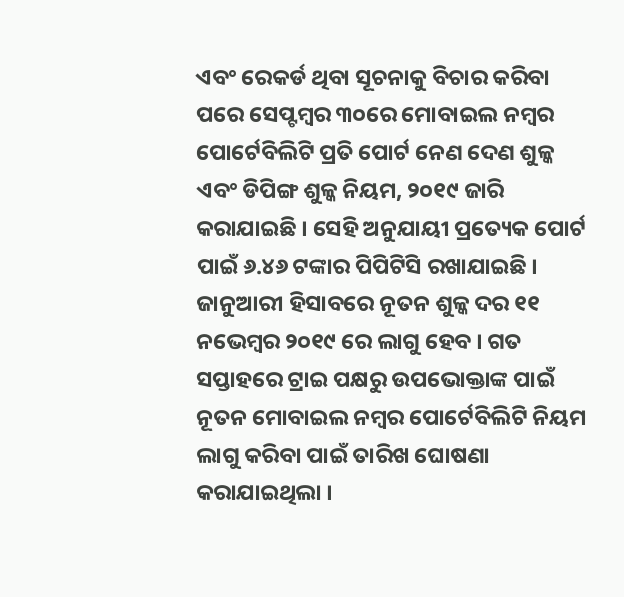ଏବଂ ରେକର୍ଡ ଥିବା ସୂଚନାକୁ ବିଚାର କରିବା ପରେ ସେପ୍ଟମ୍ବର ୩୦ରେ ମୋବାଇଲ ନମ୍ବର ପୋର୍ଟେବିଲିଟି ପ୍ରତି ପୋର୍ଟ ନେଣ ଦେଣ ଶୁଳ୍କ ଏବଂ ଡିପିଙ୍ଗ ଶୁଳ୍କ ନିୟମ, ୨୦୧୯ ଜାରି କରାଯାଇଛି । ସେହି ଅନୁଯାୟୀ ପ୍ରତ୍ୟେକ ପୋର୍ଟ ପାଇଁ ୬.୪୬ ଟଙ୍କାର ପିପିଟିସି ରଖାଯାଇଛି ।
ଜାନୁଆରୀ ହିସାବରେ ନୂତନ ଶୁଳ୍କ ଦର ୧୧ ନଭେମ୍ବର ୨୦୧୯ ରେ ଲାଗୁ ହେବ । ଗତ ସପ୍ତାହରେ ଟ୍ରାଇ ପକ୍ଷରୁ ଉପଭୋକ୍ତାଙ୍କ ପାଇଁ ନୂତନ ମୋବାଇଲ ନମ୍ବର ପୋର୍ଟେବିଲିଟି ନିୟମ ଲାଗୁ କରିବା ପାଇଁ ତାରିଖ ଘୋଷଣା କରାଯାଇଥିଲା ।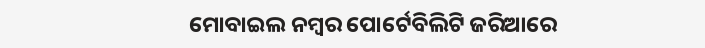ମୋବାଇଲ ନମ୍ବର ପୋର୍ଟେବିଲିଟି ଜରିଆରେ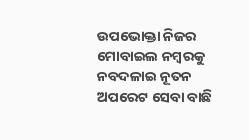ଉପଭୋକ୍ତା ନିଜର ମୋବାଇଲ ନମ୍ବରକୁ ନବଦଳାଇ ନୂତନ ଅପରେଟ ସେବା ବାଛି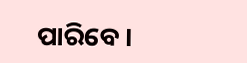ପାରିବେ ।